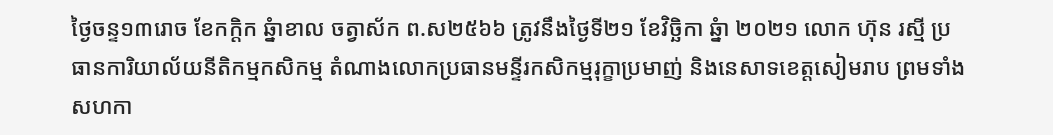ថ្ងៃចន្ទ១៣រោច ខែកក្ដិក ឆ្នំាខាល ចត្វាស័ក ព.ស២៥៦៦ ត្រូវនឹងថ្ងៃទី២១ ខែវិច្ឆិកា ឆ្នំា ២០២១ លោក ហ៊ុន រស្មី ប្រធានការិយាល័យនីតិកម្មកសិកម្ម តំណាងលោកប្រធានមន្ទីរកសិកម្មរុក្ខាប្រមាញ់ និងនេសាទខេត្តសៀមរាប ព្រមទាំងសហកា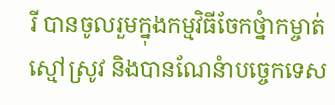រី បានចូលរួមក្នុងកម្មវិធីចែកថ្នំាកម្ចាត់ស្មៅស្រូវ និងបានណែនំាបច្ចេកទេស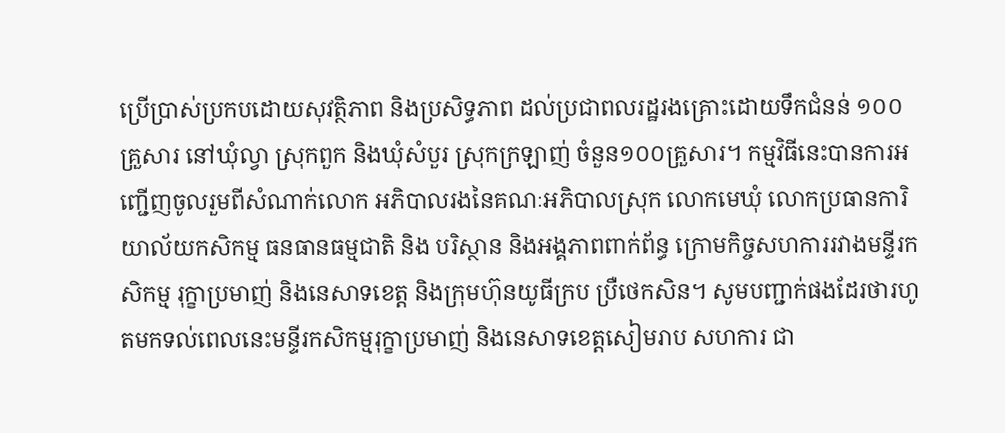ប្រើប្រាស់ប្រកបដោយសុវត្ថិភាព និងប្រសិទ្ធភាព ដល់ប្រជាពលរដ្ឋរងគ្រោះដោយទឹកជំនន់ ១០០ គ្រួសារ នៅឃុំល្វា ស្រុកពួក និងឃុំសំបួរ ស្រុកក្រឡាញ់ ចំនួន១០០គ្រួសារ។ កម្មវិធីនេះបានការអញ្ជើញចូលរួមពីសំណាក់លោក អភិបាលរងនៃគណៈអភិបាលស្រុក លោកមេឃុំ លោកប្រធានការិយាល័យកសិកម្ម ធនធានធម្មជាតិ និង បរិស្ថាន និងអង្គភាពពាក់ព័ន្ធ ក្រោមកិច្ចសហការរវាងមន្ទីរកសិកម្ម រុក្ខាប្រមាញ់ និងនេសាទខេត្ត និងក្រុមហ៊ុនយូធីក្រប ប្រឺថេកសិន។ សូមបញ្ជាក់ផងដែរថារហូតមកទល់ពេលនេះមន្ទីរកសិកម្មរុក្ខាប្រមាញ់ និងនេសាទខេត្តសៀមរាប សហការ ជា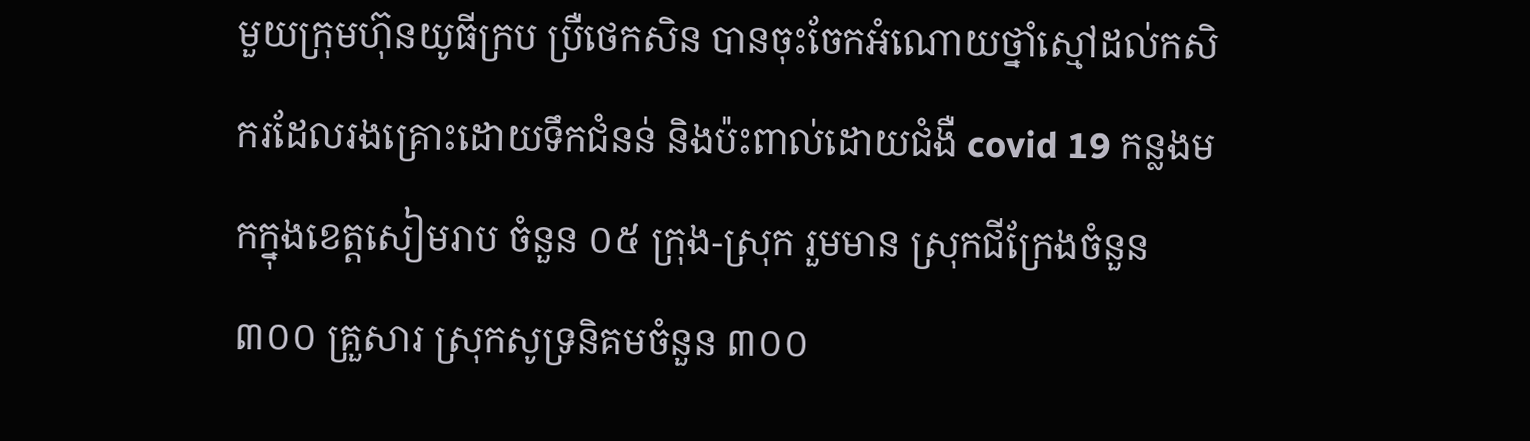មួយក្រុមហ៊ុនយូធីក្រប ប្រឺថេកសិន បានចុះចែកអំណោយថ្នាំស្មៅដល់កសិករដែលរងគ្រោះដោយទឹកជំនន់ និងប៉ះពាល់ដោយជំងឺ covid 19 កន្លងមកក្នុងខេត្តសៀមរាប ចំនួន ០៥ ក្រុង-ស្រុក រួមមាន ស្រុកជីក្រែងចំនួន ៣០០ គ្រួសារ ស្រុកសូទ្រនិគមចំនួន ៣០០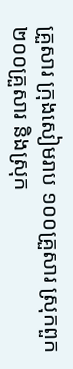គ្រួសារ ក្រុងសៀមរាប ១០០គ្រួសារ ស្រុកពួក ២០០គ្រួសារ និងស្រុក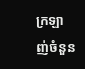ក្រឡាញ់ចំនួន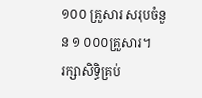១០០ គ្រួសារ សរុបចំនួន ១ ០០០គ្រួសារ។
រក្សាសិទិ្ធគ្រប់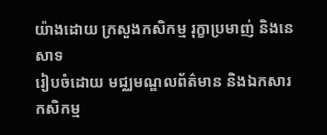យ៉ាងដោយ ក្រសួងកសិកម្ម រុក្ខាប្រមាញ់ និងនេសាទ
រៀបចំដោយ មជ្ឈមណ្ឌលព័ត៌មាន និងឯកសារកសិកម្ម